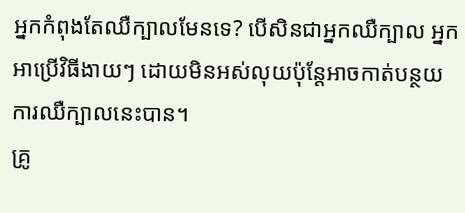អ្នកកំពុងតែឈឺក្បាលមែនទេ? បើសិនជាអ្នកឈឺក្បាល អ្នកអាប្រើវិធីងាយៗ ដោយមិនអស់លុយប៉ុន្តែអាចកាត់បន្ថយការឈឺក្បាលនេះបាន។
គ្រូ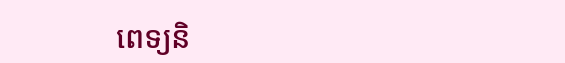ពេទ្យនិ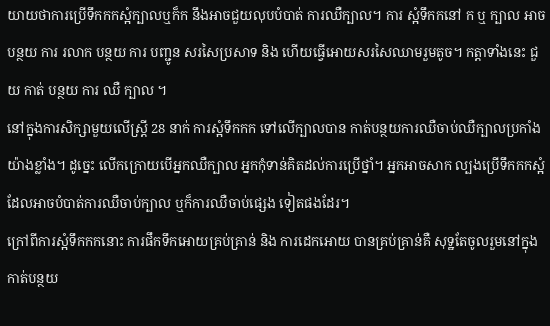យាយថាការប្រើទឹកកកស្អំក្បាលឬក៏ក នឹងអាចជួយលុបបំបាត់ ការឈឺក្បាល។ ការ ស្អំទឹកកនៅ ក ឬ ក្បាល អាច បន្ថយ ការ រលាក បន្ថយ ការ បញ្ជូន សរសៃប្រសាទ និង ហើយធ្វើអោយសរសៃឈាមរួមតូច។ កត្តាទាំងនេះ ជួយ កាត់ បន្ថយ ការ ឈឺ ក្បាល ។
នៅក្នុងការសិក្សាមួយលើស្ត្រី 28 នាក់ ការស្អំទឹកកក ទៅលើក្បាលបាន កាត់បន្ថយការឈឺចាប់ឈឺក្បាលប្រកាំងយ៉ាងខ្លាំង។ ដូច្នេះ លើកក្រោយបើអ្នកឈឺក្បាល អ្នកកុំទាន់គិតដល់ការប្រើថ្នាំ។ អ្នកអាចសាក ល្បងប្រើទឹកកកស្អំដែលអាចបំបាត់ការឈឺចាប់ក្បាល ឬក៏ការឈឺចាប់ផ្សេង ទៀតផងដែរ។
ក្រៅពីការស្អំទឹកកកនោះ ការផឹកទឹកអោយគ្រប់គ្រាន់ និង ការដេកអោយ បានគ្រប់គ្រាន់គឺ សុទ្ឋតែចូលរួមនៅក្នុងកាត់បន្ថយ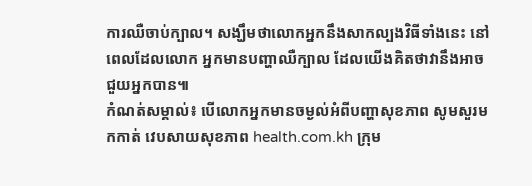ការឈឺចាប់ក្បាល។ សង្ឃឹមថាលោកអ្នកនឹងសាកល្បងវិធីទាំងនេះ នៅពេលដែលលោក អ្នកមានបញ្ហាឈឺក្បាល ដែលយើងគិតថាវានឹងអាចជួយអ្នកបាន៕
កំណត់សម្គាល់៖ បើលោកអ្នកមានចម្ងល់អំពីបញ្ហាសុខភាព សូមសួរមកកាត់ វេបសាយសុខភាព health.com.kh ក្រុម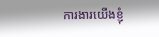ការងារយើងខ្ញុំ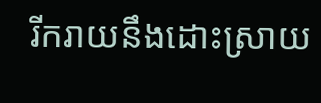រីករាយនឹងដោះស្រាយ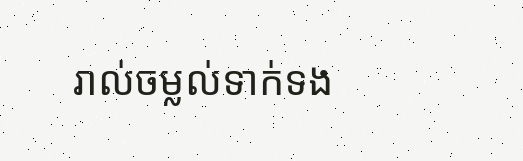រាល់ចម្លល់ទាក់ទង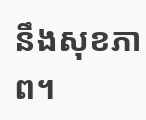នឹងសុខភាព។